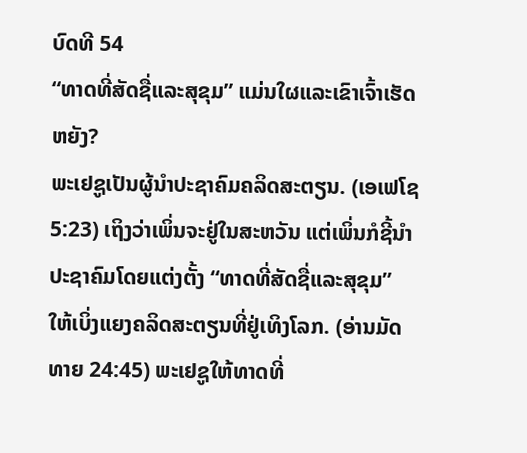ບົດທີ 54
“ທາດທີ່ສັດຊື່ແລະສຸຂຸມ” ແມ່ນໃຜແລະເຂົາເຈົ້າເຮັດຫຍັງ?
ພະເຢຊູເປັນຜູ້ນຳປະຊາຄົມຄລິດສະຕຽນ. (ເອເຟໂຊ 5:23) ເຖິງວ່າເພິ່ນຈະຢູ່ໃນສະຫວັນ ແຕ່ເພິ່ນກໍຊີ້ນຳປະຊາຄົມໂດຍແຕ່ງຕັ້ງ “ທາດທີ່ສັດຊື່ແລະສຸຂຸມ” ໃຫ້ເບິ່ງແຍງຄລິດສະຕຽນທີ່ຢູ່ເທິງໂລກ. (ອ່ານມັດທາຍ 24:45) ພະເຢຊູໃຫ້ທາດທີ່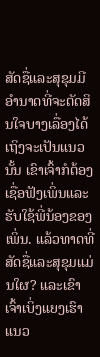ສັດຊື່ແລະສຸຂຸມມີອຳນາດທີ່ຈະຕັດສິນໃຈບາງເລື່ອງໄດ້ ເຖິງຈະເປັນແນວນັ້ນ ເຂົາເຈົ້າກໍຕ້ອງເຊື່ອຟັງເພິ່ນແລະຮັບໃຊ້ພີ່ນ້ອງຂອງເພິ່ນ. ແລ້ວທາດທີ່ສັດຊື່ແລະສຸຂຸມແມ່ນໃຜ? ແລະເຂົາເຈົ້າເບິ່ງແຍງເຮົາແນວ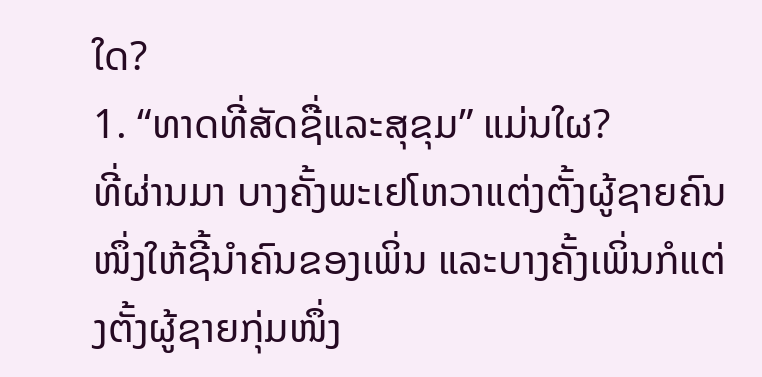ໃດ?
1. “ທາດທີ່ສັດຊື່ແລະສຸຂຸມ” ແມ່ນໃຜ?
ທີ່ຜ່ານມາ ບາງຄັ້ງພະເຢໂຫວາແຕ່ງຕັ້ງຜູ້ຊາຍຄົນໜຶ່ງໃຫ້ຊີ້ນຳຄົນຂອງເພິ່ນ ແລະບາງຄັ້ງເພິ່ນກໍແຕ່ງຕັ້ງຜູ້ຊາຍກຸ່ມໜຶ່ງ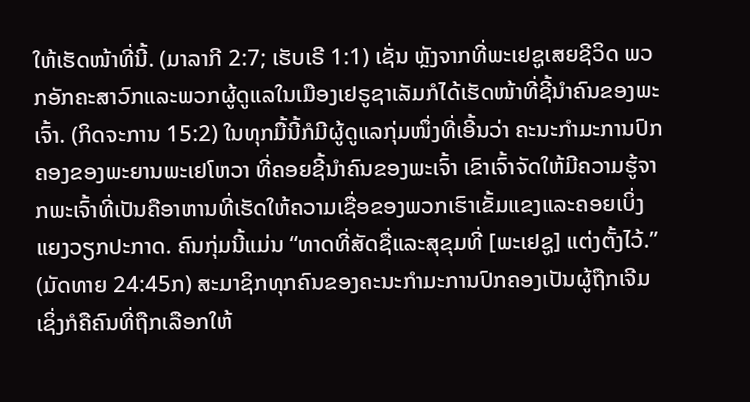ໃຫ້ເຮັດໜ້າທີ່ນີ້. (ມາລາກີ 2:7; ເຮັບເຣີ 1:1) ເຊັ່ນ ຫຼັງຈາກທີ່ພະເຢຊູເສຍຊີວິດ ພວກອັກຄະສາວົກແລະພວກຜູ້ດູແລໃນເມືອງເຢຣູຊາເລັມກໍໄດ້ເຮັດໜ້າທີ່ຊີ້ນຳຄົນຂອງພະເຈົ້າ. (ກິດຈະການ 15:2) ໃນທຸກມື້ນີ້ກໍມີຜູ້ດູແລກຸ່ມໜຶ່ງທີ່ເອີ້ນວ່າ ຄະນະກຳມະການປົກຄອງຂອງພະຍານພະເຢໂຫວາ ທີ່ຄອຍຊີ້ນຳຄົນຂອງພະເຈົ້າ ເຂົາເຈົ້າຈັດໃຫ້ມີຄວາມຮູ້ຈາກພະເຈົ້າທີ່ເປັນຄືອາຫານທີ່ເຮັດໃຫ້ຄວາມເຊື່ອຂອງພວກເຮົາເຂັ້ມແຂງແລະຄອຍເບິ່ງແຍງວຽກປະກາດ. ຄົນກຸ່ມນີ້ແມ່ນ “ທາດທີ່ສັດຊື່ແລະສຸຂຸມທີ່ [ພະເຢຊູ] ແຕ່ງຕັ້ງໄວ້.” (ມັດທາຍ 24:45ກ) ສະມາຊິກທຸກຄົນຂອງຄະນະກຳມະການປົກຄອງເປັນຜູ້ຖືກເຈີມ ເຊິ່ງກໍຄືຄົນທີ່ຖືກເລືອກໃຫ້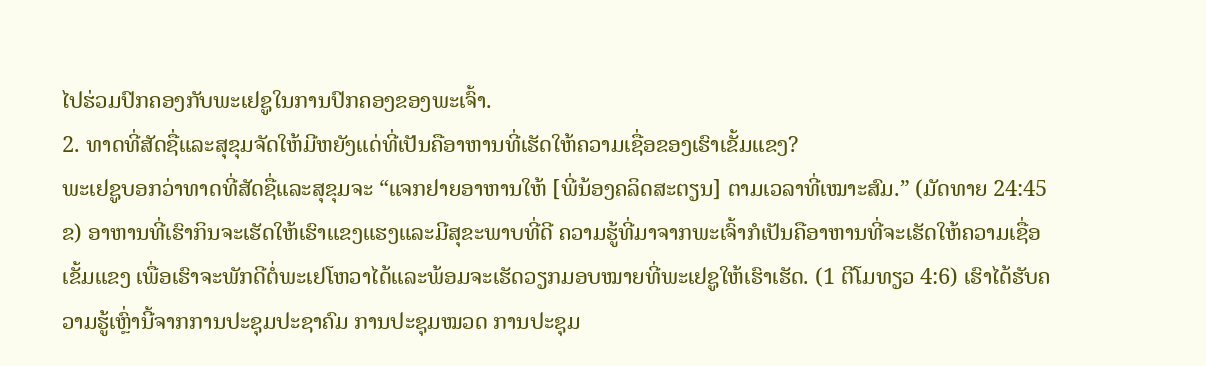ໄປຮ່ວມປົກຄອງກັບພະເຢຊູໃນການປົກຄອງຂອງພະເຈົ້າ.
2. ທາດທີ່ສັດຊື່ແລະສຸຂຸມຈັດໃຫ້ມີຫຍັງແດ່ທີ່ເປັນຄືອາຫານທີ່ເຮັດໃຫ້ຄວາມເຊື່ອຂອງເຮົາເຂັ້ມແຂງ?
ພະເຢຊູບອກວ່າທາດທີ່ສັດຊື່ແລະສຸຂຸມຈະ “ແຈກຢາຍອາຫານໃຫ້ [ພີ່ນ້ອງຄລິດສະຕຽນ] ຕາມເວລາທີ່ເໝາະສົມ.” (ມັດທາຍ 24:45ຂ) ອາຫານທີ່ເຮົາກິນຈະເຮັດໃຫ້ເຮົາແຂງແຮງແລະມີສຸຂະພາບທີ່ດີ ຄວາມຮູ້ທີ່ມາຈາກພະເຈົ້າກໍເປັນຄືອາຫານທີ່ຈະເຮັດໃຫ້ຄວາມເຊື່ອເຂັ້ມແຂງ ເພື່ອເຮົາຈະພັກດີຕໍ່ພະເຢໂຫວາໄດ້ແລະພ້ອມຈະເຮັດວຽກມອບໝາຍທີ່ພະເຢຊູໃຫ້ເຮົາເຮັດ. (1 ຕີໂມທຽວ 4:6) ເຮົາໄດ້ຮັບຄວາມຮູ້ເຫຼົ່ານີ້ຈາກການປະຊຸມປະຊາຄົມ ການປະຊຸມໝວດ ການປະຊຸມ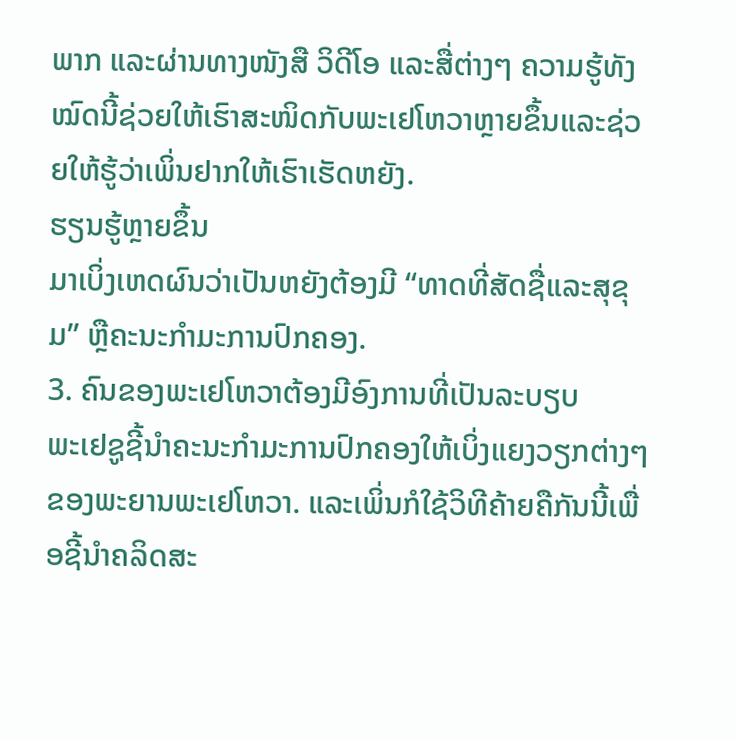ພາກ ແລະຜ່ານທາງໜັງສື ວິດີໂອ ແລະສື່ຕ່າງໆ ຄວາມຮູ້ທັງໝົດນີ້ຊ່ວຍໃຫ້ເຮົາສະໜິດກັບພະເຢໂຫວາຫຼາຍຂຶ້ນແລະຊ່ວຍໃຫ້ຮູ້ວ່າເພິ່ນຢາກໃຫ້ເຮົາເຮັດຫຍັງ.
ຮຽນຮູ້ຫຼາຍຂຶ້ນ
ມາເບິ່ງເຫດຜົນວ່າເປັນຫຍັງຕ້ອງມີ “ທາດທີ່ສັດຊື່ແລະສຸຂຸມ” ຫຼືຄະນະກຳມະການປົກຄອງ.
3. ຄົນຂອງພະເຢໂຫວາຕ້ອງມີອົງການທີ່ເປັນລະບຽບ
ພະເຢຊູຊີ້ນຳຄະນະກຳມະການປົກຄອງໃຫ້ເບິ່ງແຍງວຽກຕ່າງໆຂອງພະຍານພະເຢໂຫວາ. ແລະເພິ່ນກໍໃຊ້ວິທີຄ້າຍຄືກັນນີ້ເພື່ອຊີ້ນຳຄລິດສະ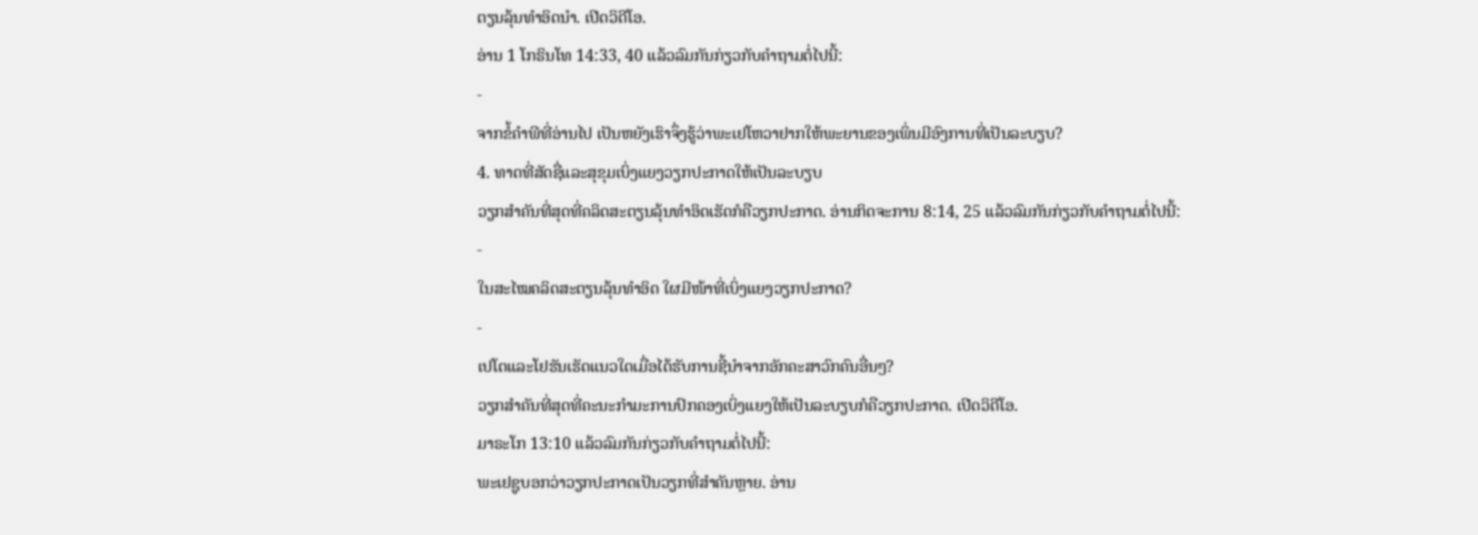ຕຽນລຸ້ນທຳອິດນຳ. ເປີດວິດີໂອ.
ອ່ານ 1 ໂກຣິນໂທ 14:33, 40 ແລ້ວລົມກັນກ່ຽວກັບຄຳຖາມຕໍ່ໄປນີ້:
-
ຈາກຂໍ້ຄຳພີທີ່ອ່ານໄປ ເປັນຫຍັງເຮົາຈຶ່ງຮູ້ວ່າພະເຢໂຫວາຢາກໃຫ້ພະຍານຂອງເພິ່ນມີອົງການທີ່ເປັນລະບຽບ?
4. ທາດທີ່ສັດຊື່ແລະສຸຂຸມເບິ່ງແຍງວຽກປະກາດໃຫ້ເປັນລະບຽບ
ວຽກສຳຄັນທີ່ສຸດທີ່ຄລິດສະຕຽນລຸ້ນທຳອິດເຮັດກໍຄືວຽກປະກາດ. ອ່ານກິດຈະການ 8:14, 25 ແລ້ວລົມກັນກ່ຽວກັບຄຳຖາມຕໍ່ໄປນີ້:
-
ໃນສະໄໝຄລິດສະຕຽນລຸ້ນທຳອິດ ໃຜມີໜ້າທີ່ເບິ່ງແຍງວຽກປະກາດ?
-
ເປໂຕແລະໂຢຮັນເຮັດແນວໃດເມື່ອໄດ້ຮັບການຊີ້ນຳຈາກອັກຄະສາວົກຄົນອື່ນໆ?
ວຽກສຳຄັນທີ່ສຸດທີ່ຄະນະກຳມະການປົກຄອງເບິ່ງແຍງໃຫ້ເປັນລະບຽບກໍຄືວຽກປະກາດ. ເປີດວິດີໂອ.
ມາຣະໂກ 13:10 ແລ້ວລົມກັນກ່ຽວກັບຄຳຖາມຕໍ່ໄປນີ້:
ພະເຢຊູບອກວ່າວຽກປະກາດເປັນວຽກທີ່ສຳຄັນຫຼາຍ. ອ່ານ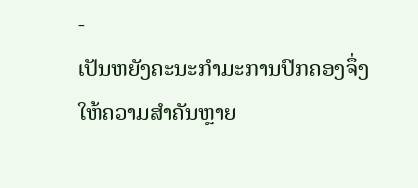-
ເປັນຫຍັງຄະນະກຳມະການປົກຄອງຈຶ່ງໃຫ້ຄວາມສຳຄັນຫຼາຍ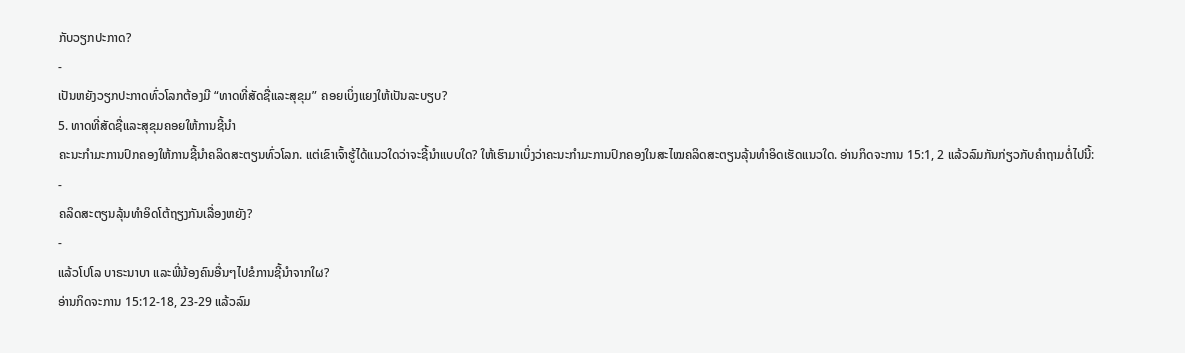ກັບວຽກປະກາດ?
-
ເປັນຫຍັງວຽກປະກາດທົ່ວໂລກຕ້ອງມີ “ທາດທີ່ສັດຊື່ແລະສຸຂຸມ” ຄອຍເບິ່ງແຍງໃຫ້ເປັນລະບຽບ?
5. ທາດທີ່ສັດຊື່ແລະສຸຂຸມຄອຍໃຫ້ການຊີ້ນຳ
ຄະນະກຳມະການປົກຄອງໃຫ້ການຊີ້ນຳຄລິດສະຕຽນທົ່ວໂລກ. ແຕ່ເຂົາເຈົ້າຮູ້ໄດ້ແນວໃດວ່າຈະຊີ້ນຳແບບໃດ? ໃຫ້ເຮົາມາເບິ່ງວ່າຄະນະກຳມະການປົກຄອງໃນສະໄໝຄລິດສະຕຽນລຸ້ນທຳອິດເຮັດແນວໃດ. ອ່ານກິດຈະການ 15:1, 2 ແລ້ວລົມກັນກ່ຽວກັບຄຳຖາມຕໍ່ໄປນີ້:
-
ຄລິດສະຕຽນລຸ້ນທຳອິດໂຕ້ຖຽງກັນເລື່ອງຫຍັງ?
-
ແລ້ວໂປໂລ ບາຣະນາບາ ແລະພີ່ນ້ອງຄົນອື່ນໆໄປຂໍການຊີ້ນຳຈາກໃຜ?
ອ່ານກິດຈະການ 15:12-18, 23-29 ແລ້ວລົມ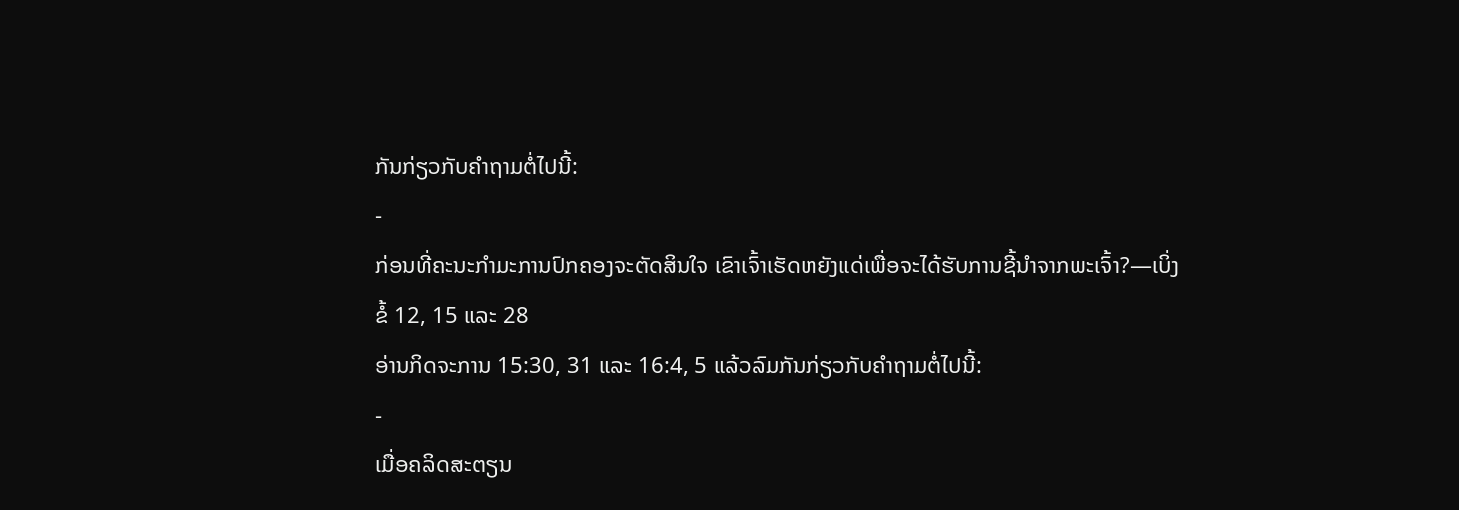ກັນກ່ຽວກັບຄຳຖາມຕໍ່ໄປນີ້:
-
ກ່ອນທີ່ຄະນະກຳມະການປົກຄອງຈະຕັດສິນໃຈ ເຂົາເຈົ້າເຮັດຫຍັງແດ່ເພື່ອຈະໄດ້ຮັບການຊີ້ນຳຈາກພະເຈົ້າ?—ເບິ່ງຂໍ້ 12, 15 ແລະ 28
ອ່ານກິດຈະການ 15:30, 31 ແລະ 16:4, 5 ແລ້ວລົມກັນກ່ຽວກັບຄຳຖາມຕໍ່ໄປນີ້:
-
ເມື່ອຄລິດສະຕຽນ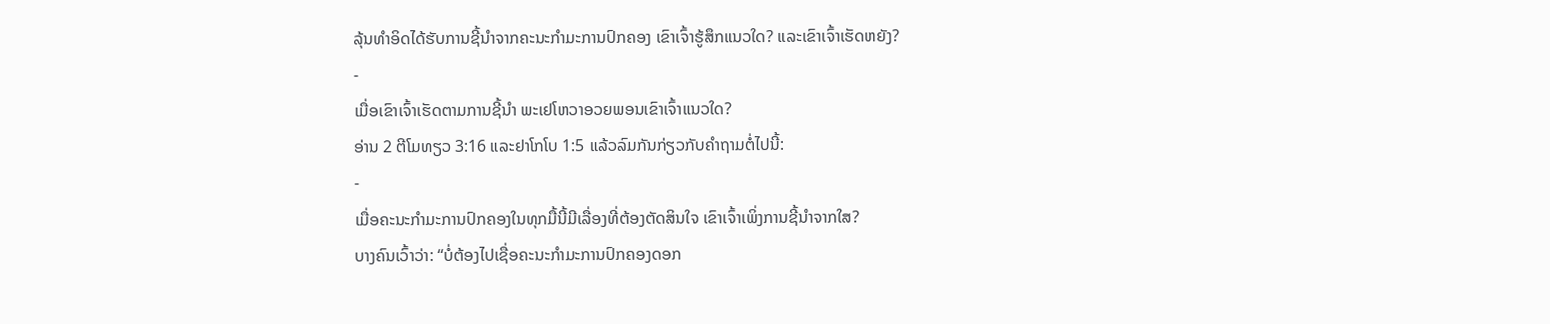ລຸ້ນທຳອິດໄດ້ຮັບການຊີ້ນຳຈາກຄະນະກຳມະການປົກຄອງ ເຂົາເຈົ້າຮູ້ສຶກແນວໃດ? ແລະເຂົາເຈົ້າເຮັດຫຍັງ?
-
ເມື່ອເຂົາເຈົ້າເຮັດຕາມການຊີ້ນຳ ພະເຢໂຫວາອວຍພອນເຂົາເຈົ້າແນວໃດ?
ອ່ານ 2 ຕີໂມທຽວ 3:16 ແລະຢາໂກໂບ 1:5 ແລ້ວລົມກັນກ່ຽວກັບຄຳຖາມຕໍ່ໄປນີ້:
-
ເມື່ອຄະນະກຳມະການປົກຄອງໃນທຸກມື້ນີ້ມີເລື່ອງທີ່ຕ້ອງຕັດສິນໃຈ ເຂົາເຈົ້າເພິ່ງການຊີ້ນຳຈາກໃສ?
ບາງຄົນເວົ້າວ່າ: “ບໍ່ຕ້ອງໄປເຊື່ອຄະນະກຳມະການປົກຄອງດອກ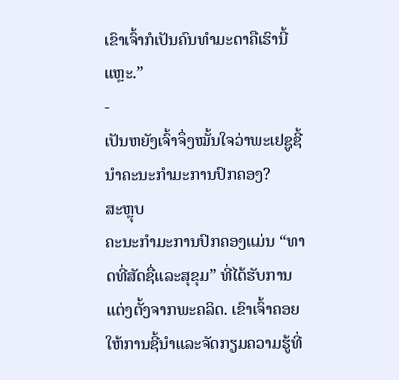ເຂົາເຈົ້າກໍເປັນຄົນທຳມະດາຄືເຮົານີ້ແຫຼະ.”
-
ເປັນຫຍັງເຈົ້າຈຶ່ງໝັ້ນໃຈວ່າພະເຢຊູຊີ້ນຳຄະນະກຳມະການປົກຄອງ?
ສະຫຼຸບ
ຄະນະກຳມະການປົກຄອງແມ່ນ “ທາດທີ່ສັດຊື່ແລະສຸຂຸມ” ທີ່ໄດ້ຮັບການແຕ່ງຕັ້ງຈາກພະຄລິດ. ເຂົາເຈົ້າຄອຍໃຫ້ການຊີ້ນຳແລະຈັດກຽມຄວາມຮູ້ທີ່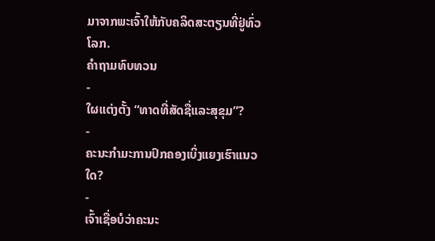ມາຈາກພະເຈົ້າໃຫ້ກັບຄລິດສະຕຽນທີ່ຢູ່ທົ່ວໂລກ.
ຄຳຖາມທົບທວນ
-
ໃຜແຕ່ງຕັ້ງ “ທາດທີ່ສັດຊື່ແລະສຸຂຸມ”?
-
ຄະນະກຳມະການປົກຄອງເບິ່ງແຍງເຮົາແນວໃດ?
-
ເຈົ້າເຊື່ອບໍວ່າຄະນະ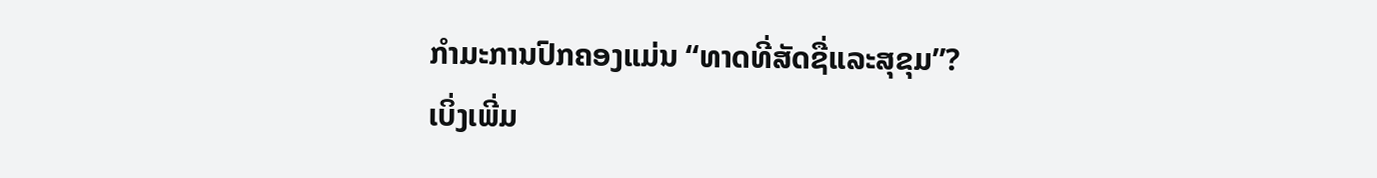ກຳມະການປົກຄອງແມ່ນ “ທາດທີ່ສັດຊື່ແລະສຸຂຸມ”?
ເບິ່ງເພີ່ມ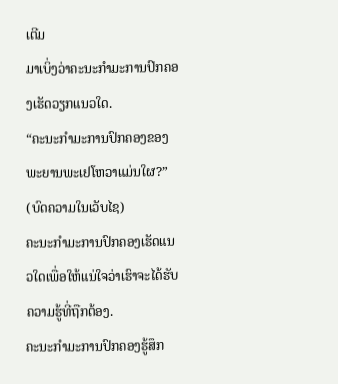ເຕີມ
ມາເບິ່ງວ່າຄະນະກຳມະການປົກຄອງເຮັດວຽກແນວໃດ.
“ຄະນະກຳມະການປົກຄອງຂອງພະຍານພະເຢໂຫວາແມ່ນໃຜ?” (ບົດຄວາມໃນເວັບໄຊ)
ຄະນະກຳມະການປົກຄອງເຮັດແນວໃດເພື່ອໃຫ້ແນ່ໃຈວ່າເຮົາຈະໄດ້ຮັບຄວາມຮູ້ທີ່ຖືກຕ້ອງ.
ຄະນະກຳມະການປົກຄອງຮູ້ສຶກ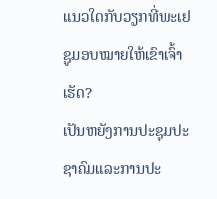ແນວໃດກັບວຽກທີ່ພະເຢຊູມອບໝາຍໃຫ້ເຂົາເຈົ້າເຮັດ?
ເປັນຫຍັງການປະຊຸມປະຊາຄົມແລະການປະ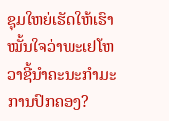ຊຸມໃຫຍ່ເຮັດໃຫ້ເຮົາໝັ້ນໃຈວ່າພະເຢໂຫວາຊີ້ນຳຄະນະກຳມະການປົກຄອງ?